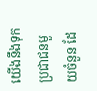យើងនឹងទុកប្រជាជនមួយចំនួន ដែ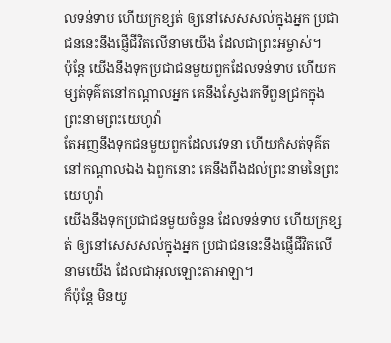លទន់ទាប ហើយក្រខ្សត់ ឲ្យនៅសេសសល់ក្នុងអ្នក ប្រជាជននេះនឹងផ្ញើជីវិតលើនាមយើង ដែលជាព្រះអម្ចាស់។
ប៉ុន្ដែ យើងនឹងទុកប្រជាជនមួយពួកដែលទន់ទាប ហើយកម្សត់ទុគ៌តនៅកណ្ដាលអ្នក គេនឹងស្វែងរកទីពួនជ្រកក្នុងព្រះនាមព្រះយេហូវ៉ា
តែអញនឹងទុកជនមួយពួកដែលវេទនា ហើយកំសត់ទុគ៌តនៅកណ្តាលឯង ឯពួកនោះ គេនឹងពឹងដល់ព្រះនាមនៃព្រះយេហូវ៉ា
យើងនឹងទុកប្រជាជនមួយចំនួន ដែលទន់ទាប ហើយក្រខ្សត់ ឲ្យនៅសេសសល់ក្នុងអ្នក ប្រជាជននេះនឹងផ្ញើជីវិតលើនាមយើង ដែលជាអុលឡោះតាអាឡា។
ក៏ប៉ុន្តែ មិនយូ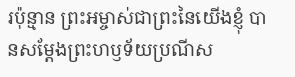រប៉ុន្មាន ព្រះអម្ចាស់ជាព្រះនៃយើងខ្ញុំ បានសម្តែងព្រះហឫទ័យប្រណីស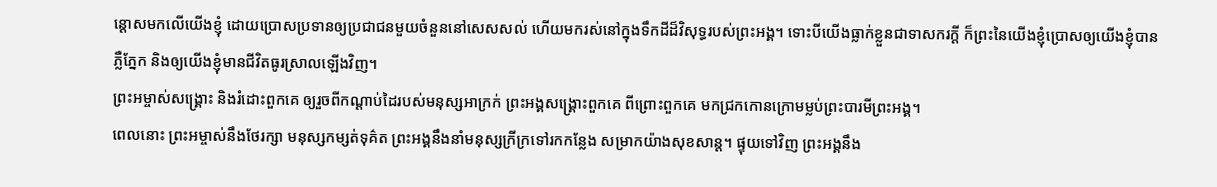ន្ដោសមកលើយើងខ្ញុំ ដោយប្រោសប្រទានឲ្យប្រជាជនមួយចំនួននៅសេសសល់ ហើយមករស់នៅក្នុងទឹកដីដ៏វិសុទ្ធរបស់ព្រះអង្គ។ ទោះបីយើងធ្លាក់ខ្លួនជាទាសករក្ដី ក៏ព្រះនៃយើងខ្ញុំប្រោសឲ្យយើងខ្ញុំបានភ្លឺភ្នែក និងឲ្យយើងខ្ញុំមានជីវិតធូរស្រាលឡើងវិញ។
ព្រះអម្ចាស់សង្គ្រោះ និងរំដោះពួកគេ ឲ្យរួចពីកណ្ដាប់ដៃរបស់មនុស្សអាក្រក់ ព្រះអង្គសង្គ្រោះពួកគេ ពីព្រោះពួកគេ មកជ្រកកោនក្រោមម្លប់ព្រះបារមីព្រះអង្គ។
ពេលនោះ ព្រះអម្ចាស់នឹងថែរក្សា មនុស្សកម្សត់ទុគ៌ត ព្រះអង្គនឹងនាំមនុស្សក្រីក្រទៅរកកន្លែង សម្រាកយ៉ាងសុខសាន្ត។ ផ្ទុយទៅវិញ ព្រះអង្គនឹង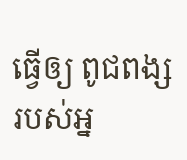ធ្វើឲ្យ ពូជពង្សរបស់អ្ន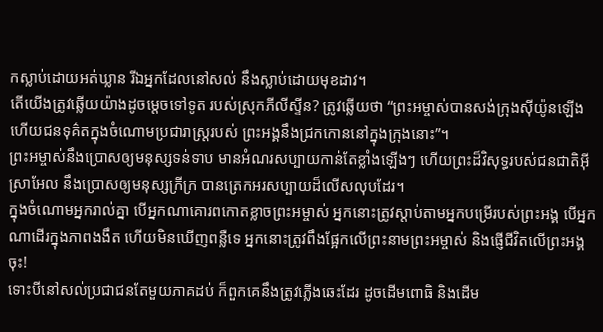កស្លាប់ដោយអត់ឃ្លាន រីឯអ្នកដែលនៅសល់ នឹងស្លាប់ដោយមុខដាវ។
តើយើងត្រូវឆ្លើយយ៉ាងដូចម្ដេចទៅទូត របស់ស្រុកភីលីស្ទីន? ត្រូវឆ្លើយថា “ព្រះអម្ចាស់បានសង់ក្រុងស៊ីយ៉ូនឡើង ហើយជនទុគ៌តក្នុងចំណោមប្រជារាស្ដ្ររបស់ ព្រះអង្គនឹងជ្រកកោននៅក្នុងក្រុងនោះ”។
ព្រះអម្ចាស់នឹងប្រោសឲ្យមនុស្សទន់ទាប មានអំណរសប្បាយកាន់តែខ្លាំងឡើងៗ ហើយព្រះដ៏វិសុទ្ធរបស់ជនជាតិអ៊ីស្រាអែល នឹងប្រោសឲ្យមនុស្សក្រីក្រ បានត្រេកអរសប្បាយដ៏លើសលុបដែរ។
ក្នុងចំណោមអ្នករាល់គ្នា បើអ្នកណាគោរពកោតខ្លាចព្រះអម្ចាស់ អ្នកនោះត្រូវស្ដាប់តាមអ្នកបម្រើរបស់ព្រះអង្គ បើអ្នកណាដើរក្នុងភាពងងឹត ហើយមិនឃើញពន្លឺទេ អ្នកនោះត្រូវពឹងផ្អែកលើព្រះនាមព្រះអម្ចាស់ និងផ្ញើជីវិតលើព្រះអង្គចុះ!
ទោះបីនៅសល់ប្រជាជនតែមួយភាគដប់ ក៏ពួកគេនឹងត្រូវភ្លើងឆេះដែរ ដូចដើមពោធិ និងដើម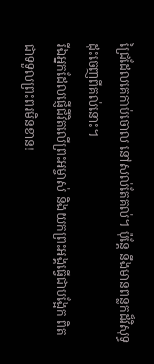ជ្រៃដែលគេកាប់ចោល នៅសល់តែគល់។ ប៉ុន្តែ នឹងមានពន្លកដ៏វិសុទ្ធ ដុះចេញពីគល់នោះ។
រីឯអ្នកដែលផ្ញើជីវិតលើព្រះអម្ចាស់ និងយកព្រះអង្គធ្វើជាបង្អែក ពិតជាទទួលព្រះពរមិនខាន!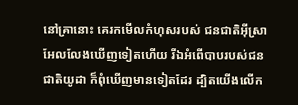នៅគ្រានោះ គេរកមើលកំហុសរបស់ ជនជាតិអ៊ីស្រាអែលលែងឃើញទៀតហើយ រីឯអំពើបាបរបស់ជនជាតិយូដា ក៏ពុំឃើញមានទៀតដែរ ដ្បិតយើងលើក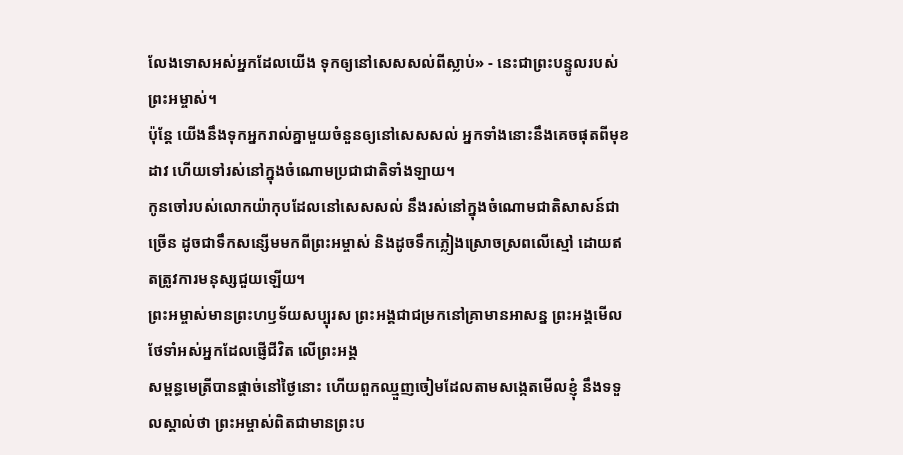លែងទោសអស់អ្នកដែលយើង ទុកឲ្យនៅសេសសល់ពីស្លាប់» - នេះជាព្រះបន្ទូលរបស់ព្រះអម្ចាស់។
ប៉ុន្តែ យើងនឹងទុកអ្នករាល់គ្នាមួយចំនួនឲ្យនៅសេសសល់ អ្នកទាំងនោះនឹងគេចផុតពីមុខដាវ ហើយទៅរស់នៅក្នុងចំណោមប្រជាជាតិទាំងឡាយ។
កូនចៅរបស់លោកយ៉ាកុបដែលនៅសេសសល់ នឹងរស់នៅក្នុងចំណោមជាតិសាសន៍ជាច្រើន ដូចជាទឹកសន្សើមមកពីព្រះអម្ចាស់ និងដូចទឹកភ្លៀងស្រោចស្រពលើស្មៅ ដោយឥតត្រូវការមនុស្សជួយឡើយ។
ព្រះអម្ចាស់មានព្រះហឫទ័យសប្បុរស ព្រះអង្គជាជម្រកនៅគ្រាមានអាសន្ន ព្រះអង្គមើលថែទាំអស់អ្នកដែលផ្ញើជីវិត លើព្រះអង្គ
សម្ពន្ធមេត្រីបានផ្ដាច់នៅថ្ងៃនោះ ហើយពួកឈ្មួញចៀមដែលតាមសង្កេតមើលខ្ញុំ នឹងទទួលស្គាល់ថា ព្រះអម្ចាស់ពិតជាមានព្រះប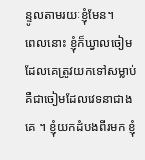ន្ទូលតាមរយៈខ្ញុំមែន។
ពេលនោះ ខ្ញុំក៏ឃ្វាលចៀមដែលគេត្រូវយកទៅសម្លាប់ គឺជាចៀមដែលវេទនាជាងគេ ។ ខ្ញុំយកដំបងពីរមក ខ្ញុំ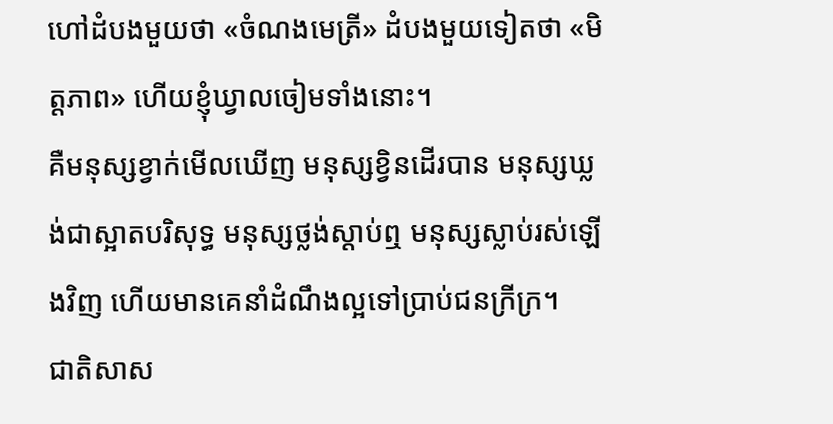ហៅដំបងមួយថា «ចំណងមេត្រី» ដំបងមួយទៀតថា «មិត្តភាព» ហើយខ្ញុំឃ្វាលចៀមទាំងនោះ។
គឺមនុស្សខ្វាក់មើលឃើញ មនុស្សខ្វិនដើរបាន មនុស្សឃ្លង់ជាស្អាតបរិសុទ្ធ មនុស្សថ្លង់ស្ដាប់ឮ មនុស្សស្លាប់រស់ឡើងវិញ ហើយមានគេនាំដំណឹងល្អទៅប្រាប់ជនក្រីក្រ។
ជាតិសាស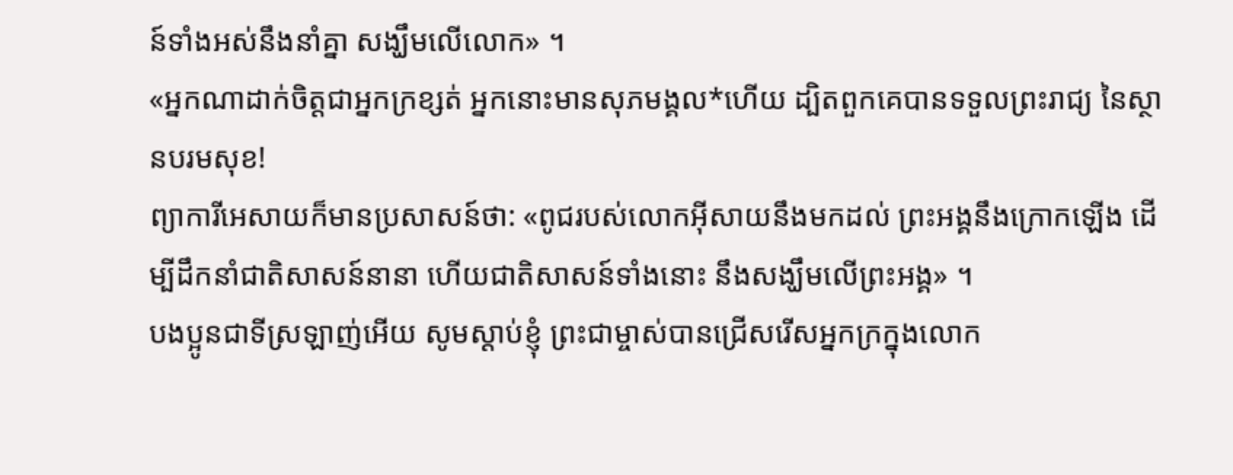ន៍ទាំងអស់នឹងនាំគ្នា សង្ឃឹមលើលោក» ។
«អ្នកណាដាក់ចិត្តជាអ្នកក្រខ្សត់ អ្នកនោះមានសុភមង្គល*ហើយ ដ្បិតពួកគេបានទទួលព្រះរាជ្យ នៃស្ថានបរមសុខ!
ព្យាការីអេសាយក៏មានប្រសាសន៍ថា: «ពូជរបស់លោកអ៊ីសាយនឹងមកដល់ ព្រះអង្គនឹងក្រោកឡើង ដើម្បីដឹកនាំជាតិសាសន៍នានា ហើយជាតិសាសន៍ទាំងនោះ នឹងសង្ឃឹមលើព្រះអង្គ» ។
បងប្អូនជាទីស្រឡាញ់អើយ សូមស្ដាប់ខ្ញុំ ព្រះជាម្ចាស់បានជ្រើសរើសអ្នកក្រក្នុងលោក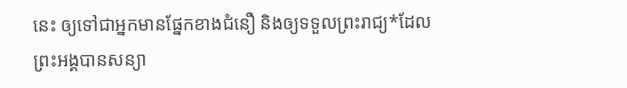នេះ ឲ្យទៅជាអ្នកមានផ្នែកខាងជំនឿ និងឲ្យទទួលព្រះរាជ្យ*ដែលព្រះអង្គបានសន្យា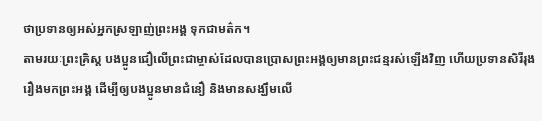ថាប្រទានឲ្យអស់អ្នកស្រឡាញ់ព្រះអង្គ ទុកជាមត៌ក។
តាមរយៈព្រះគ្រិស្ត បងប្អូនជឿលើព្រះជាម្ចាស់ដែលបានប្រោសព្រះអង្គឲ្យមានព្រះជន្មរស់ឡើងវិញ ហើយប្រទានសិរីរុងរឿងមកព្រះអង្គ ដើម្បីឲ្យបងប្អូនមានជំនឿ និងមានសង្ឃឹមលើ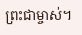ព្រះជាម្ចាស់។